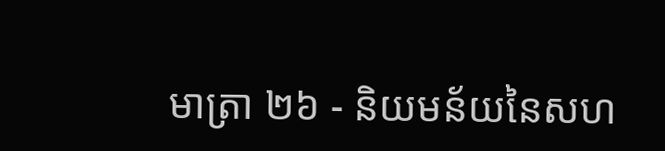មាត្រា ២៦ - និយមន័យនៃសហ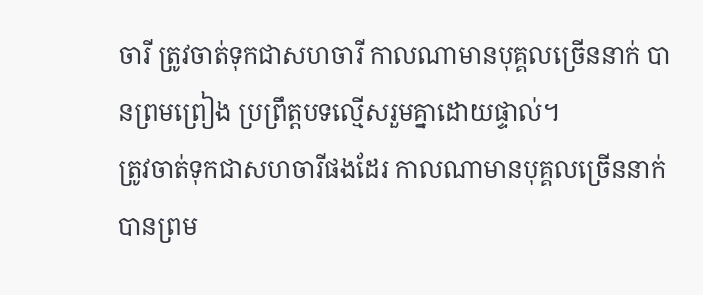ចារី ត្រូវចាត់ទុកជាសហចារី កាលណាមានបុគ្គលច្រើននាក់ បានព្រមព្រៀង ប្រព្រឹត្តបទល្មើសរួមគ្នាដោយផ្ទាល់។
ត្រូវចាត់ទុកជាសហចារីផងដែរ កាលណាមានបុគ្គលច្រើននាក់ បានព្រម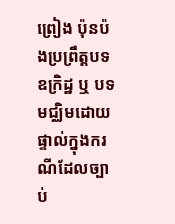ព្រៀង ប៉ុនប៉ងប្រព្រឹត្តបទឧក្រិដ្ឋ ឬ បទមជ្ឈិមដោយផ្ទាល់ក្នុងករណីដែលច្បាប់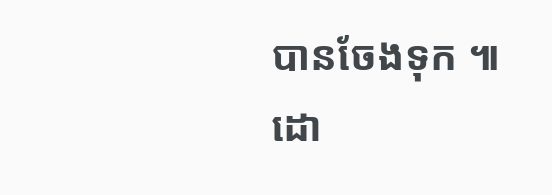បានចែងទុក ៕ដោ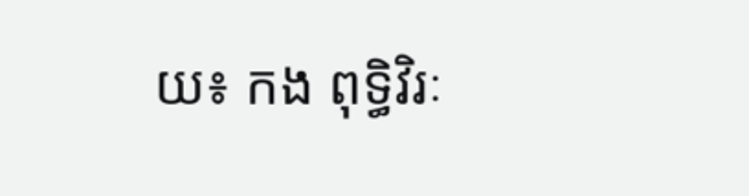យ៖ កង ពុទ្ធិវិរៈ